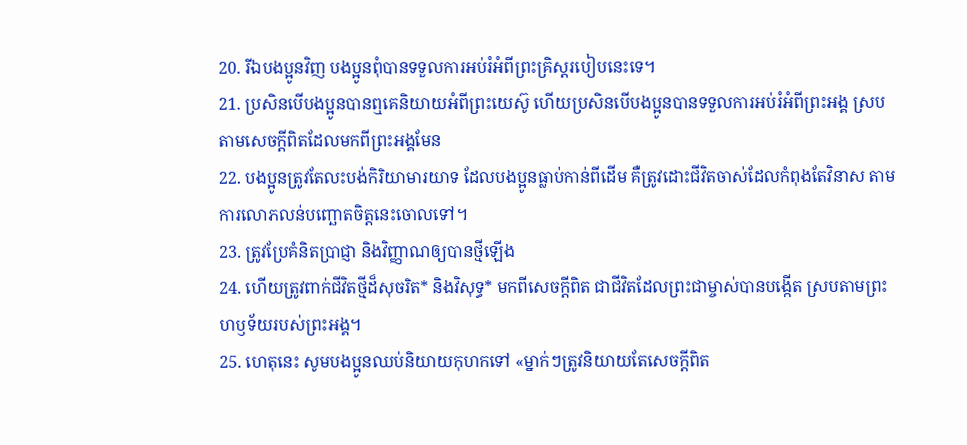20. រីឯបងប្អូនវិញ បងប្អូនពុំបានទទួលការអប់រំអំពីព្រះគ្រិស្ដរបៀបនេះទេ។
21. ប្រសិនបើបងប្អូនបានឮគេនិយាយអំពីព្រះយេស៊ូ ហើយប្រសិនបើបងប្អូនបានទទួលការអប់រំអំពីព្រះអង្គ ស្របតាមសេចក្ដីពិតដែលមកពីព្រះអង្គមែន
22. បងប្អូនត្រូវតែលះបង់កិរិយាមារយាទ ដែលបងប្អូនធ្លាប់កាន់ពីដើម គឺត្រូវដោះជីវិតចាស់ដែលកំពុងតែវិនាស តាមការលោភលន់បញ្ឆោតចិត្តនេះចោលទៅ។
23. ត្រូវប្រែគំនិតប្រាជ្ញា និងវិញ្ញាណឲ្យបានថ្មីឡើង
24. ហើយត្រូវពាក់ជីវិតថ្មីដ៏សុចរិត* និងវិសុទ្ធ* មកពីសេចក្ដីពិត ជាជីវិតដែលព្រះជាម្ចាស់បានបង្កើត ស្របតាមព្រះហឫទ័យរបស់ព្រះអង្គ។
25. ហេតុនេះ សូមបងប្អូនឈប់និយាយកុហកទៅ «ម្នាក់ៗត្រូវនិយាយតែសេចក្ដីពិត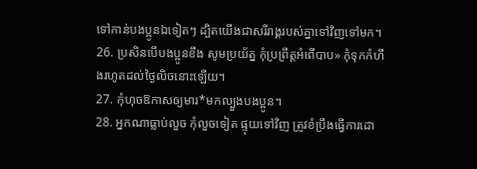ទៅកាន់បងប្អូនឯទៀតៗ ដ្បិតយើងជាសរីរាង្គរបស់គ្នាទៅវិញទៅមក។
26. ប្រសិនបើបងប្អូនខឹង សូមប្រយ័ត្ន កុំប្រព្រឹត្តអំពើបាប» កុំទុកកំហឹងរហូតដល់ថ្ងៃលិចនោះឡើយ។
27. កុំហុចឱកាសឲ្យមារ*មកល្បួងបងប្អូន។
28. អ្នកណាធ្លាប់លួច កុំលួចទៀត ផ្ទុយទៅវិញ ត្រូវខំប្រឹងធ្វើការដោ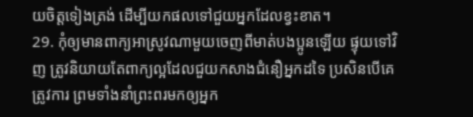យចិត្តទៀងត្រង់ ដើម្បីយកផលទៅជួយអ្នកដែលខ្វះខាត។
29. កុំឲ្យមានពាក្យអាស្រូវណាមួយចេញពីមាត់បងប្អូនឡើយ ផ្ទុយទៅវិញ ត្រូវនិយាយតែពាក្យល្អដែលជួយកសាងជំនឿអ្នកដទៃ ប្រសិនបើគេត្រូវការ ព្រមទាំងនាំព្រះពរមកឲ្យអ្នក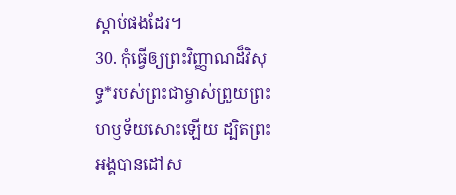ស្ដាប់ផងដែរ។
30. កុំធ្វើឲ្យព្រះវិញ្ញាណដ៏វិសុទ្ធ*របស់ព្រះជាម្ចាស់ព្រួយព្រះហឫទ័យសោះឡើយ ដ្បិតព្រះអង្គបានដៅស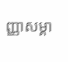ញ្ញាសម្គា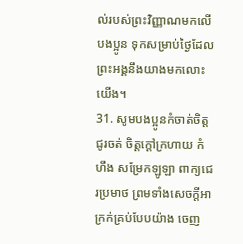ល់របស់ព្រះវិញ្ញាណមកលើបងប្អូន ទុកសម្រាប់ថ្ងៃដែលព្រះអង្គនឹងយាងមកលោះយើង។
31. សូមបងប្អូនកំចាត់ចិត្តជូរចត់ ចិត្តក្ដៅក្រហាយ កំហឹង សម្រែកឡូឡា ពាក្យជេរប្រមាថ ព្រមទាំងសេចក្ដីអាក្រក់គ្រប់បែបយ៉ាង ចេញ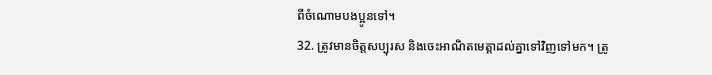ពីចំណោមបងប្អូនទៅ។
32. ត្រូវមានចិត្តសប្បុរស និងចេះអាណិតមេត្តាដល់គ្នាទៅវិញទៅមក។ ត្រូ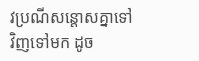វប្រណីសន្ដោសគ្នាទៅវិញទៅមក ដូច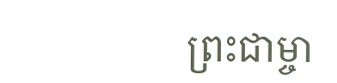ព្រះជាម្ចា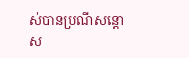ស់បានប្រណីសន្ដោស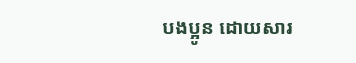បងប្អូន ដោយសារ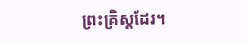ព្រះគ្រិស្ដដែរ។